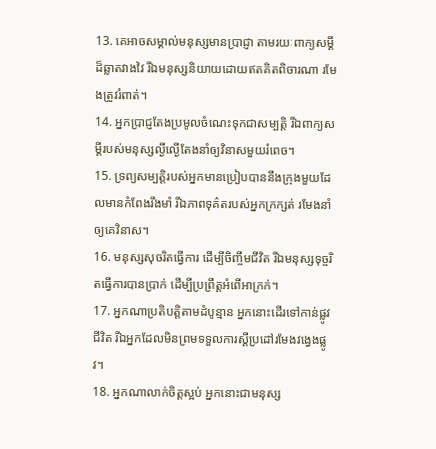13. គេអាចសម្គាល់មនុស្សមានប្រាជ្ញា តាមរយៈពាក្យសម្ដីដ៏ឆ្លាតវាងវៃ រីឯមនុស្សនិយាយដោយឥតគិតពិចារណា រមែងត្រូវរំពាត់។
14. អ្នកប្រាជ្ញតែងប្រមូលចំណេះទុកជាសម្បត្តិ រីឯពាក្យសម្ដីរបស់មនុស្សល្ងីល្ងើតែងនាំឲ្យវិនាសមួយរំពេច។
15. ទ្រព្យសម្បត្តិរបស់អ្នកមានប្រៀបបាននឹងក្រុងមួយដែលមានកំពែងរឹងមាំ រីឯភាពទុគ៌តរបស់អ្នកក្រក្សត់ រមែងនាំឲ្យគេវិនាស។
16. មនុស្សសុចរិតធ្វើការ ដើម្បីចិញ្ចឹមជីវិត រីឯមនុស្សទុច្ចរិតធ្វើការបានប្រាក់ ដើម្បីប្រព្រឹត្តអំពើអាក្រក់។
17. អ្នកណាប្រតិបត្តិតាមដំបូន្មាន អ្នកនោះដើរទៅកាន់ផ្លូវជីវិត រីឯអ្នកដែលមិនព្រមទទួលការស្ដីប្រដៅរមែងវង្វេងផ្លូវ។
18. អ្នកណាលាក់ចិត្តស្អប់ អ្នកនោះជាមនុស្ស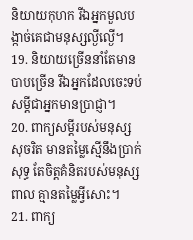និយាយកុហក រីឯអ្នកមួលបង្កាច់គេជាមនុស្សល្ងីល្ងើ។
19. និយាយច្រើននាំតែមានបាបច្រើន រីឯអ្នកដែលចេះទប់សម្ដីជាអ្នកមានប្រាជ្ញា។
20. ពាក្យសម្ដីរបស់មនុស្សសុចរិត មានតម្លៃស្មើនឹងប្រាក់សុទ្ធ តែចិត្តគំនិតរបស់មនុស្សពាល គ្មានតម្លៃអ្វីសោះ។
21. ពាក្យ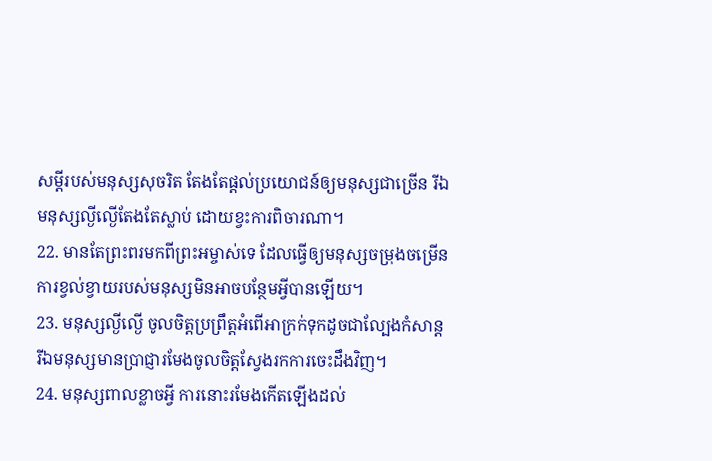សម្ដីរបស់មនុស្សសុចរិត តែងតែផ្ដល់ប្រយោជន៍ឲ្យមនុស្សជាច្រើន រីឯមនុស្សល្ងីល្ងើតែងតែស្លាប់ ដោយខ្វះការពិចារណា។
22. មានតែព្រះពរមកពីព្រះអម្ចាស់ទេ ដែលធ្វើឲ្យមនុស្សចម្រុងចម្រើន ការខ្វល់ខ្វាយរបស់មនុស្សមិនអាចបន្ថែមអ្វីបានឡើយ។
23. មនុស្សល្ងីល្ងើ ចូលចិត្តប្រព្រឹត្តអំពើអាក្រក់ទុកដូចជាល្បែងកំសាន្ត រីឯមនុស្សមានប្រាជ្ញារមែងចូលចិត្តស្វែងរកការចេះដឹងវិញ។
24. មនុស្សពាលខ្លាចអ្វី ការនោះរមែងកើតឡើងដល់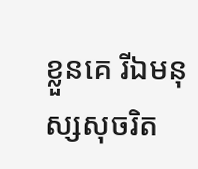ខ្លួនគេ រីឯមនុស្សសុចរិត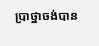ប្រាថ្នាចង់បាន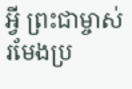អ្វី ព្រះជាម្ចាស់រមែងប្រ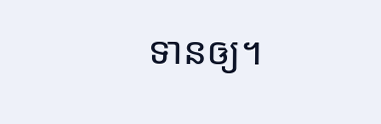ទានឲ្យ។